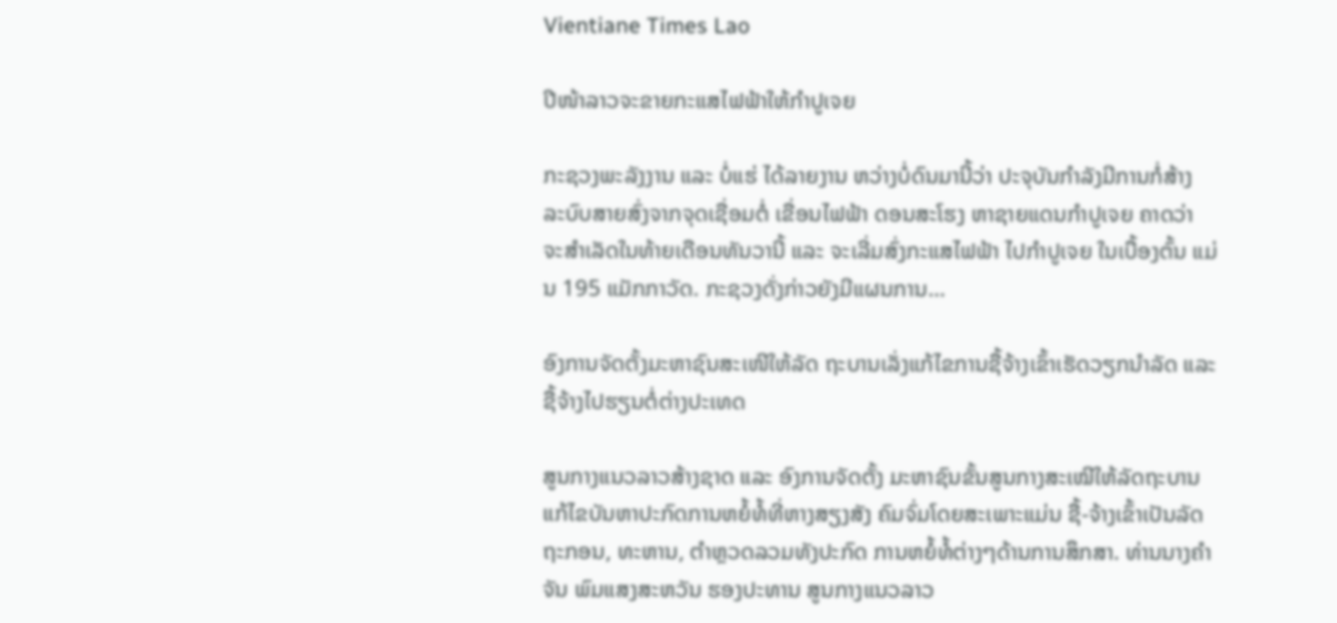Vientiane Times Lao

ປີໜ້າລາວຈະຂາຍກະແສໄຟຟ້າໃຫ້ກຳປູເຈຍ

ກະຊວງພະລັງງານ ແລະ ບໍ່ແຮ່ ໄດ້ລາຍງານ ຫວ່າງບໍ່ດົນມານີ້ວ່າ ປະຈຸບັນກຳລັງມີການກໍ່ສ້າງ ລະບົບສາຍສົ່ງຈາກຈຸດເຊື່ອມຕໍ່ ເຂື່ອນໄຟຟ້າ ດອນສະໂຮງ ຫາຊາຍແດນກຳປູເຈຍ ຄາດວ່າ ຈະສຳເລັດໃນທ້າຍເດືອນທັນວານີ້ ແລະ ຈະເລີ່ມສົ່ງກະແສໄຟຟ້າ ໄປກຳປູເຈຍ ໃນເບື້ອງຕົ້ນ ແມ່ນ 195 ແມັກກາວັດ. ກະຊວງດັ່ງກ່າວຍັງມີແຜນການ…

ອົງການຈັດຕັ້ງມະຫາຊົນສະເໜີໃຫ້ລັດ ຖະບານເລັ່ງແກ້ໄຂການຊື້ຈ້າງເຂົ້າເຮັດວຽກນຳລັດ ແລະ ຊື້ຈ້າງໄປຮຽນຕໍ່ຕ່າງປະເທດ

ສູນກາງແນວລາວສ້າງຊາດ ແລະ ອົງການຈັດຕັ້ງ ມະຫາຊົນຂັ້ນສູນກາງສະເໝີໃຫ້ລັດຖະບານ ແກ້ໄຂບັນຫາປະກົດການຫຍໍ້ທໍ້ທີ່ຫາງສຽງສັງ ຄົມຈົ່ມໂດຍສະເພາະແມ່ນ ຊື້-ຈ້າງເຂົ້າເປັນລັດ ຖະກອນ, ທະຫານ, ຕຳຫຼວດລວມທັງປະກົດ ການຫຍໍ້ທໍ້ຕ່າງໆດ້ານການສຶກສາ. ທ່ານນາງຄຳຈັນ ພົມແສງສະຫວັນ ຮອງປະທານ ສູນກາງແນວລາວ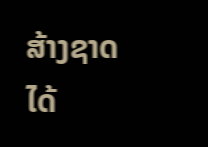ສ້າງຊາດ ໄດ້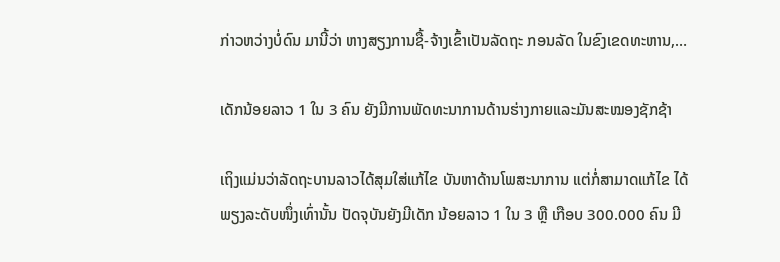ກ່າວຫວ່າງບໍ່ດົນ ມານີ້ວ່າ ຫາງສຽງການຊື້-ຈ້າງເຂົ້າເປັນລັດຖະ ກອນລັດ ໃນຂົງເຂດທະຫານ,…

ເດັກນ້ອຍລາວ 1 ໃນ 3 ຄົນ ຍັງມີການພັດທະນາການດ້ານຮ່າງກາຍແລະມັນສະໝອງຊັກຊ້າ

ເຖິງແມ່ນວ່າລັດຖະບານລາວໄດ້ສຸມໃສ່ແກ້ໄຂ ບັນຫາດ້ານໂພສະນາການ ແຕ່ກໍ່ສາມາດແກ້ໄຂ ໄດ້ພຽງລະດັບໜຶ່ງເທົ່ານັ້ນ ປັດຈຸບັນຍັງມີເດັກ ນ້ອຍລາວ 1 ໃນ 3 ຫຼື ເກືອບ 300.000 ຄົນ ມີ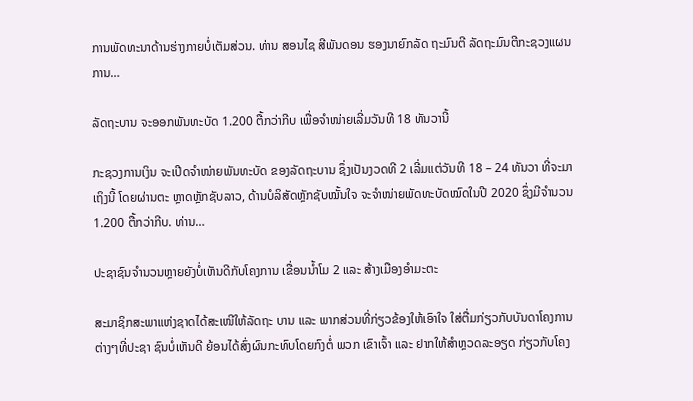ການພັດທະນາດ້ານຮ່າງກາຍບໍ່ເຕັມສ່ວນ. ທ່ານ ສອນໄຊ ສີພັນດອນ ຮອງນາຍົກລັດ ຖະມົນຕີ ລັດຖະມົນຕີກະຊວງແຜນການ…

ລັດຖະບານ ຈະອອກພັນທະບັດ 1.200 ຕື້ກວ່າກີບ ເພື່ອຈຳໜ່າຍເລີ່ມວັນທີ 18 ທັນວານີ້

ກະຊວງການເງິນ ຈະເປີດຈໍາໜ່າຍພັນທະບັດ ຂອງລັດຖະບານ ຊຶ່ງເປັນງວດທີ 2 ເລີ່ມແຕ່ວັນທີ 18 – 24 ທັນວາ ທີ່ຈະມາເຖິງນີ້ ໂດຍຜ່ານຕະ ຫຼາດຫຼັກຊັບລາວ, ດ້ານບໍລິສັດຫຼັກຊັບໝັ້ນໃຈ ຈະຈໍາໜ່າຍພັດທະບັດໝົດໃນປີ 2020 ຊຶ່ງມີຈໍານວນ 1.200 ຕື້ກວ່າກີບ. ທ່ານ…

ປະຊາຊົນຈຳນວນຫຼາຍຍັງບໍ່ເຫັນດີກັບໂຄງການ ເຂື່ອນນ້ຳໂມ 2 ແລະ ສ້າງເມືອງອຳມະຕະ

ສະມາຊິກສະພາແຫ່ງຊາດໄດ້ສະເໜີໃຫ້ລັດຖະ ບານ ແລະ ພາກສ່ວນທີ່ກ່ຽວຂ້ອງໃຫ້ເອົາໃຈ ໃສ່ຕື່ມກ່ຽວກັບບັນດາໂຄງການຕ່າງໆທີ່ປະຊາ ຊົນບໍ່ເຫັນດີ ຍ້ອນໄດ້ສົ່ງຜົນກະທົບໂດຍກົງຕໍ່ ພວກ ເຂົາເຈົ້າ ແລະ ຢາກໃຫ້ສຳຫຼວດລະອຽດ ກ່ຽວກັບໂຄງ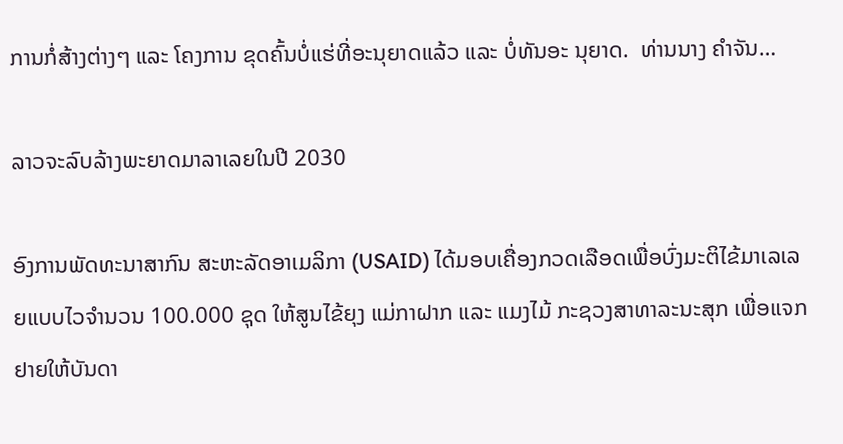ການກໍ່ສ້າງຕ່າງໆ ແລະ ໂຄງການ ຂຸດຄົ້ນບໍ່ແຮ່ທີ່ອະນຸຍາດແລ້ວ ແລະ ບໍ່ທັນອະ ນຸຍາດ.  ທ່ານນາງ ຄຳຈັນ…

ລາວຈະລົບລ້າງພະຍາດມາລາເລຍໃນປີ 2030

ອົງການພັດທະນາສາກົນ ສະຫະລັດອາເມລິກາ (USAID) ໄດ້ມອບເຄື່ອງກວດເລືອດເພື່ອບົ່ງມະຕິໄຂ້ມາເລເລຍແບບໄວຈຳນວນ 100.000 ຊຸດ ໃຫ້ສູນໄຂ້ຍຸງ ແມ່ກາຝາກ ແລະ ແມງໄມ້ ກະຊວງສາທາລະນະສຸກ ເພື່ອແຈກຢາຍໃຫ້ບັນດາ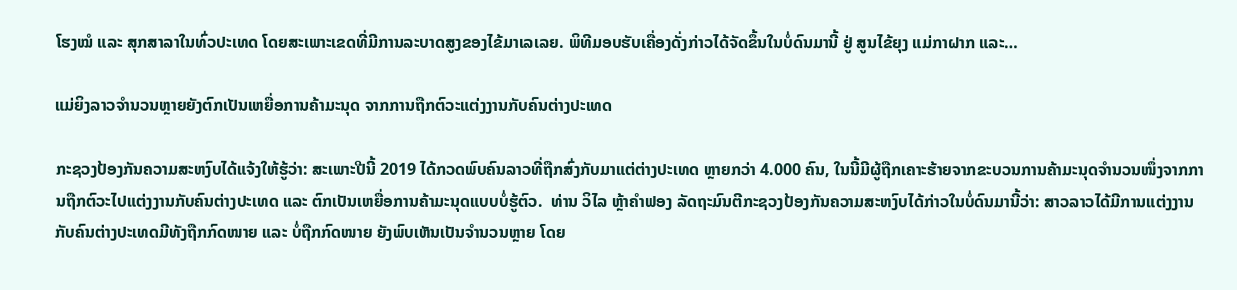ໂຮງໝໍ ແລະ ສຸກສາລາໃນທົ່ວປະເທດ ໂດຍສະເພາະເຂດທີ່ມີການລະບາດສູງຂອງໄຂ້ມາເລເລຍ. ພິທີມອບຮັບເຄື່ອງດັ່ງກ່າວໄດ້ຈັດຂຶ້ນໃນບໍ່ດົນມານີ້ ຢູ່ ສູນໄຂ້ຍຸງ ແມ່ກາຝາກ ແລະ…

ແມ່ຍິງລາວຈຳນວນຫຼາຍຍັງຕົກເປັນເຫຍື່ອການຄ້າມະນຸດ ຈາກການຖືກຕົວະແຕ່ງງານກັບຄົນຕ່າງປະເທດ

ກະຊວງປ້ອງກັນຄວາມສະຫງົບໄດ້ແຈ້ງໃຫ້ຮູ້ວ່າ: ສະເພາະປີນີ້ 2019 ໄດ້ກວດພົບຄົນລາວທີ່ຖືກສົ່ງກັບມາແຕ່ຕ່າງປະເທດ ຫຼາຍກວ່າ 4.000 ຄົນ, ໃນນີ້ມີຜູ້ຖືກເຄາະຮ້າຍຈາກຂະບວນການຄ້າມະນຸດຈໍານວນໜຶ່ງຈາກການຖືກຕົວະໄປແຕ່ງງານກັບຄົນຕ່າງປະເທດ ແລະ ຕົກເປັນເຫຍື່ອການຄ້າມະນຸດແບບບໍ່ຮູ້ຕົວ.  ທ່ານ ວິໄລ ຫຼ້າຄຳຟອງ ລັດຖະມົນຕີກະຊວງປ້ອງກັນຄວາມສະຫງົບໄດ້ກ່າວໃນບໍ່ດົນມານີ້ວ່າ: ສາວລາວໄດ້ມີການແຕ່ງງານກັບຄົນຕ່າງປະເທດມີທັງຖືກກົດໜາຍ ແລະ ບໍ່ຖືກກົດໜາຍ ຍັງພົບເຫັນເປັນຈຳນວນຫຼາຍ ໂດຍ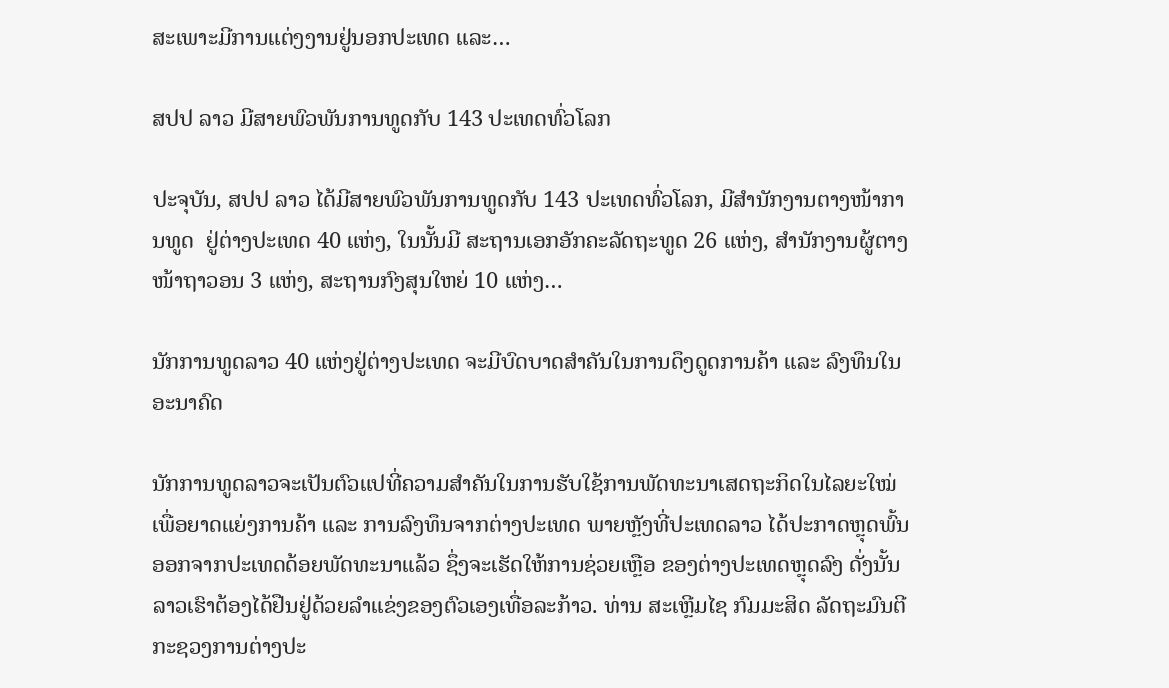ສະເພາະມີການແຕ່ງງານຢູ່ນອກປະເທດ ແລະ…

ສປປ ລາວ ມີສາຍພົວພັນການທູດກັບ 143 ປະເທດທົ່ວໂລກ

ປະຈຸບັນ, ສປປ ລາວ ໄດ້ມີສາຍພົວພັນການທູດກັບ 143 ປະເທດທົ່ວໂລກ, ມີສຳນັກງານຕາງໜ້າການທູດ  ຢູ່ຕ່າງປະເທດ 40 ແຫ່ງ, ໃນນັ້ນມີ ສະຖານເອກອັກຄະລັດຖະທູດ 26 ແຫ່ງ, ສໍານັກງານຜູ້ຕາງໜ້າຖາວອນ 3 ແຫ່ງ, ສະຖານກົງສຸນໃຫຍ່ 10 ແຫ່ງ…

ນັກການທູດລາວ 40 ແຫ່ງຢູ່ຕ່າງປະເທດ ຈະມີບົດບາດສຳຄັນໃນການດຶງດູດການຄ້າ ແລະ ລົງທຶນໃນອະນາຄົດ

ນັກການທູດລາວຈະເປັນຕົວແປທີ່ຄວາມສຳຄັນໃນການຮັບໃຊ້ການພັດທະນາເສດຖະກິດໃນໄລຍະໃໝ່ ເພື່ອຍາດແຍ່ງການຄ້າ ແລະ ການລົງທຶນຈາກຕ່າງປະເທດ ພາຍຫຼັງທີ່ປະເທດລາວ ໄດ້ປະກາດຫຼຸດພົ້ນອອກຈາກປະເທດດ້ອຍພັດທະນາແລ້ວ ຊຶ່ງຈະເຮັດໃຫ້ການຊ່ວຍເຫຼືອ ຂອງຕ່າງປະເທດຫຼຸດລົງ ດັ່ງນັ້ນລາວເຮົາຕ້ອງໄດ້ຢືນຢູ່ດ້ວຍລຳແຂ່ງຂອງຕົວເອງເທື່ອລະກ້າວ. ທ່ານ ສະເຫຼີມໄຊ ກົມມະສິດ ລັດຖະມົນຕີກະຊວງການຕ່າງປະ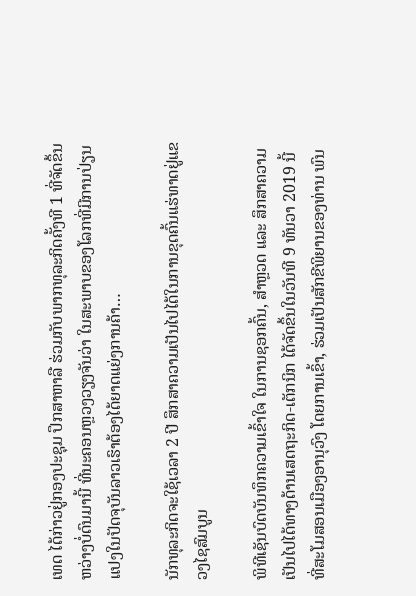ເທດ ໄດ້ກ່າວຢູ່ກອງປະຊຸມ ປຶກສາຫາລື ຮ່ວມກັບພາກທຸລະກິດຄັ້ງທີ 1 ທີ່ຈັດຂຶ້ນຫວ່າງບໍ່ດົນມານີ້ ທີ່ນະຄອນຫຼວງວຽງຈັນວ່າ ໃນສະພາບຂອງໂລກທີ່ມີການປ່ຽນແປງໃນປັດຈຸບັນລາວເຮົາຕ້ອງໄດ້ຍາດແຍ່ງການຄ້າ…

ນັກທຸລະກິດຈະໃຊ້ເວລາ 2 ປີ ສຶກສາຄວາມເປັນໄປໄດ້ໃນການຂຸດຄົ້ນແຮ່ທາດຢູ່ແຂວງໄຊສົມບູນ

ພິທີເຊັນບົດບັນທຶກຄວາມເຂົ້າໃຈ ໃນການຊອກຄົ້ນ, ສໍາຫຼວດ ແລະ ສຶກສາຄວາມເປັນໄປໄດ້ທາງດ້ານເສດຖະກິດ-ເຕັກນິກ ໄດ້ຈັດຂຶ້ນໃນວັນທີ 9 ທັນວາ 2019 ນີ້ ທີ່ສະໂມສອນເມືອງອານຸວົງ ໂດຍການເຂົ້າ, ຮ່ວມເປັນສັກຂີພິຍານຂອງທ່ານ ພົນ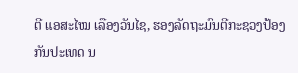ຕີ ແອສະໄໝ ເລືອງວັນໄຊ, ຮອງລັດຖະມົນຕີກະຊວງປ້ອງກັນປະເທດ ນ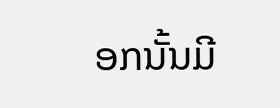ອກນັ້ນມີ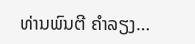ທ່ານພົນຕີ ຄໍາລຽງ…